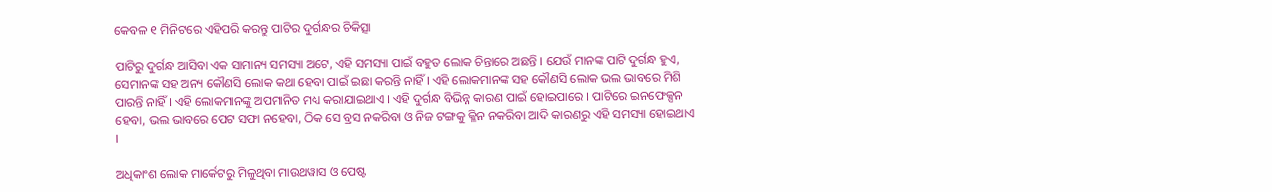କେବଳ ୧ ମିନିଟରେ ଏହିପରି କରନ୍ତୁ ପାଟିର ଦୁର୍ଗନ୍ଧର ଚିକିତ୍ସା

ପାଟିରୁ ଦୁର୍ଗନ୍ଧ ଆସିବା ଏକ ସାମାନ୍ୟ ସମସ୍ୟା ଅଟେ, ଏହି ସମସ୍ୟା ପାଇଁ ବହୁତ ଲୋକ ଚିନ୍ତାରେ ଅଛନ୍ତି । ଯେଉଁ ମାନଙ୍କ ପାଟି ଦୁର୍ଗନ୍ଧ ହୁଏ, ସେମାନଙ୍କ ସହ ଅନ୍ୟ କୌଣସି ଲୋକ କଥା ହେବା ପାଇଁ ଇଛା କରନ୍ତି ନାହିଁ । ଏହି ଲୋକମାନଙ୍କ ସହ କୌଣସି ଲୋକ ଭଲ ଭାବରେ ମିଶି ପାରନ୍ତି ନାହିଁ । ଏହି ଲୋକମାନଙ୍କୁ ଅପମାନିତ ମଧ୍ୟ କରାଯାଇଥାଏ । ଏହି ଦୁର୍ଗନ୍ଧ ବିଭିନ୍ନ କାରଣ ପାଇଁ ହୋଇପାରେ । ପାଟିରେ ଇନଫେକ୍ସନ ହେବା, ଭଲ ଭାବରେ ପେଟ ସଫା ନହେବା, ଠିକ ସେ ବ୍ରସ ନକରିବା ଓ ନିଜ ଟଙ୍ଗକୁ କ୍ଳିନ ନକରିବା ଆଦି କାରଣରୁ ଏହି ସମସ୍ୟା ହୋଇଥାଏ ।

ଅଧିକାଂଶ ଲୋକ ମାର୍କେଟରୁ ମିଳୁଥିବା ମାଉଥୱାସ ଓ ପେଷ୍ଟ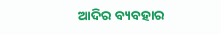ଆଦିର ବ୍ୟବହାର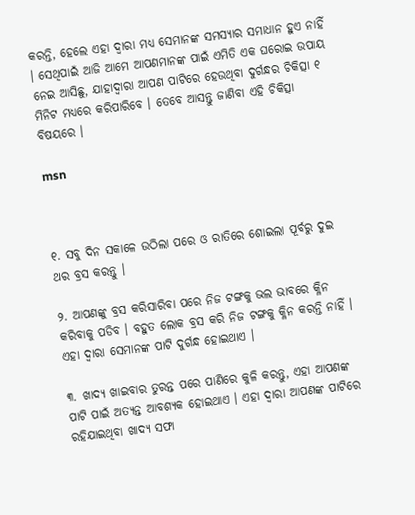କରନ୍ତି, ହେଲେ ଏହା ଦ୍ଵାରା ମଧ୍ୟ ସେମାନଙ୍କ ସମସ୍ୟାର ସମାଧାନ ହୁଏ ନାହିଁ । ସେଥିପାଇଁ ଆଜି ଆମେ ଆପଣମାନଙ୍କ ପାଇଁ ଏମିତି ଏକ ଘରୋଇ ଉପାୟ ନେଇ ଆସିଛୁ, ଯାହାଦ୍ୱାରା ଆପଣ ପାଟିରେ ହେଉଥିବା ଦୁର୍ଗନ୍ଧର ଚିକିତ୍ସା ୧ ମିନିଟ ମଧ୍ୟରେ କରିପାରିବେ । ତେବେ ଆସନ୍ତୁ ଜାଣିବା ଏହି ଚିକିତ୍ସା ବିଷୟରେ ।

msn



୧. ସବୁ ଦିନ ସକାଳେ ଉଠିଲା ପରେ ଓ ରାତିରେ ଶୋଇଲା ପୂର୍ବରୁ ଦୁଇ ଥର ବ୍ରସ କରନ୍ତୁ ।

୨. ଆପଣଙ୍କୁ ବ୍ରସ କରିସାରିବା ପରେ ନିଜ ଟଙ୍ଗକୁ ଭଲ ଭାବରେ କ୍ଳିନ କରିବାକୁ ପଡିବ । ବହୁତ ଲୋକ ବ୍ରସ କରି ନିଜ ଟଙ୍ଗକୁ କ୍ଳିନ କରନ୍ତି ନାହିଁ । ଏହା ଦ୍ଵାରା ସେମାନଙ୍କ ପାଟି ଦୁର୍ଗନ୍ଧ ହୋଇଥାଏ ।

୩. ଖାଦ୍ୟ ଖାଇବାର ତୁରନ୍ତ ପରେ ପାଣିରେ କୁଳି କରନ୍ତୁ, ଏହା ଆପଣଙ୍କ ପାଟି ପାଇଁ ଅତ୍ୟନ୍ତ ଆବଶ୍ୟକ ହୋଇଥାଏ । ଏହା ଦ୍ଵାରା ଆପଣଙ୍କ ପାଟିରେ ରହିଯାଇଥିବା ଖାଦ୍ୟ ସଫା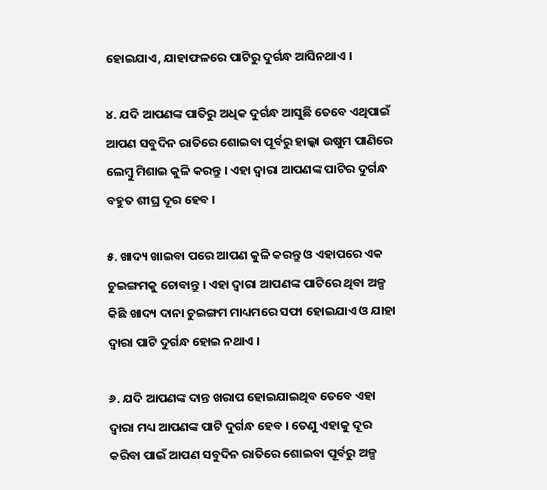ହୋଇଯାଏ, ଯାହାଫଳରେ ପାଟିରୁ ଦୁର୍ଗନ୍ଧ ଆସିନଥାଏ ।

୪. ଯଦି ଆପଣଙ୍କ ପାତିରୁ ଅଧିକ ଦୁର୍ଗନ୍ଧ ଆସୁଛି ତେବେ ଏଥିପାଇଁ ଆପଣ ସବୁଦିନ ରାତିରେ ଶୋଇବା ପୂର୍ବରୁ ହାଲ୍କା ଉଷୁମ ପାଣିରେ ଲେମ୍ବୁ ମିଶାଇ କୁଳି କରନ୍ତୁ । ଏହା ଦ୍ଵାରା ଆପଣଙ୍କ ପାଟିର ଦୁର୍ଗନ୍ଧ ବହୁତ ଶୀଘ୍ର ଦୂର ହେବ ।

୫. ଖାଦ୍ୟ ଖାଇବା ପରେ ଆପଣ କୁଳି କରନ୍ତୁ ଓ ଏହାପରେ ଏକ ଚୁଇଙ୍ଗମକୁ ଚୋବାନ୍ତୁ । ଏହା ଦ୍ଵାରା ଆପଣଙ୍କ ପାଟିରେ ଥିବା ଅଳ୍ପ କିଛି ଖାଦ୍ୟ ଦାନା ଚୁଇଙ୍ଗମ ମାଧ୍ୟମରେ ସଫା ହୋଇଯାଏ ଓ ଯାହା ଦ୍ଵାରା ପାଟି ଦୁର୍ଗନ୍ଧ ହୋଇ ନଥାଏ ।

୬. ଯଦି ଆପଣଙ୍କ ଦାନ୍ତ ଖରାପ ହୋଇଯାଇଥିବ ତେବେ ଏହା ଦ୍ଵାରା ମଧ୍ୟ ଆପଣଙ୍କ ପାଟି ଦୁର୍ଗନ୍ଧ ହେବ । ତେଣୁ ଏହାକୁ ଦୂର କରିବା ପାଇଁ ଆପଣ ସବୁଦିନ ରାତିରେ ଶୋଇବା ପୂର୍ବରୁ ଅଳ୍ପ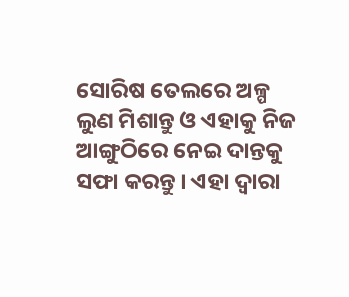ସୋରିଷ ତେଲରେ ଅଳ୍ପ ଲୁଣ ମିଶାନ୍ତୁ ଓ ଏହାକୁ ନିଜ ଆଙ୍ଗୁଠିରେ ନେଇ ଦାନ୍ତକୁ ସଫା କରନ୍ତୁ । ଏହା ଦ୍ଵାରା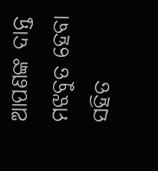ଆପଣଙ୍କ ଦାନ୍ତ ମଝବୁତ ହେବା ସହିତ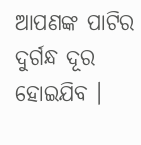ଆପଣଙ୍କ ପାଟିର ଦୁର୍ଗନ୍ଧ ଦୂର ହୋଇଯିବ ।